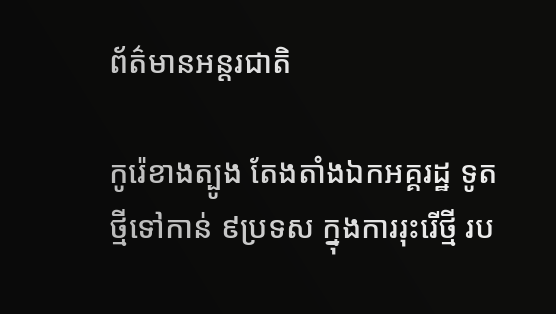ព័ត៌មានអន្តរជាតិ

កូរ៉េខាងត្បូង តែងតាំងឯកអគ្គរដ្ឋ ទូតថ្មីទៅកាន់ ៩ប្រទស ក្នុងការរុះរើថ្មី រប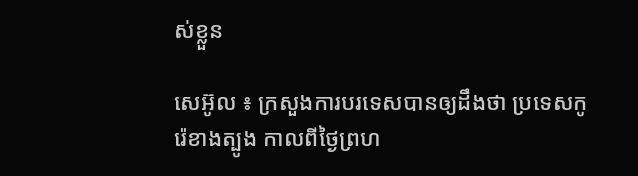ស់ខ្លួន

សេអ៊ូល ៖ ក្រសួងការបរទេសបានឲ្យដឹងថា ប្រទេសកូរ៉េខាងត្បូង កាលពីថ្ងៃព្រហ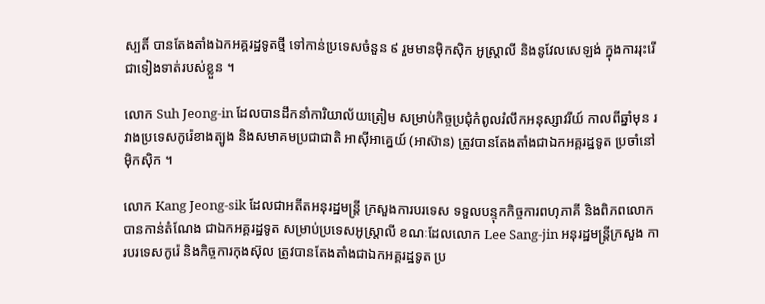ស្បតិ៍ បានតែងតាំងឯកអគ្គរដ្ឋទូតថ្មី ទៅកាន់ប្រទេសចំនួន ៩ រួមមានម៉ិកស៊ិក អូស្ត្រាលី និងនូវែលសេឡង់ ក្នុងការរុះរើជាទៀងទាត់របស់ខ្លួន ។

លោក Suh Jeong-in ដែលបានដឹកនាំការិយាល័យត្រៀម សម្រាប់កិច្ចប្រជុំកំពូលរំលឹកអនុស្សាវរីយ៍ កាលពីឆ្នាំមុន រវាងប្រទេសកូរ៉េខាងត្បូង និងសមាគមប្រជាជាតិ អាស៊ីអាគ្នេយ៍ (អាស៊ាន) ត្រូវបានតែងតាំងជាឯកអគ្គរដ្ឋទូត ប្រចាំនៅម៉ិកស៊ិក ។

លោក Kang Jeong-sik ដែលជាអតីតអនុរដ្ឋមន្រ្តី ក្រសួងការបរទេស ទទួលបន្ទុកកិច្ចការពហុភាគី និងពិភពលោក បានកាន់តំណែង ជាឯកអគ្គរដ្ឋទូត សម្រាប់ប្រទេសអូស្ត្រាលី ខណៈដែលលោក Lee Sang-jin អនុរដ្ឋមន្រ្តីក្រសួង ការបរទេសកូរ៉េ និងកិច្ចការកុងស៊ុល ត្រូវបានតែងតាំងជាឯកអគ្គរដ្ឋទូត ប្រ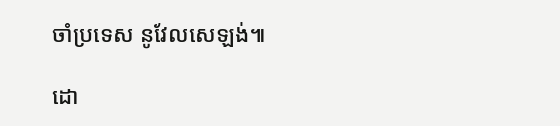ចាំប្រទេស នូវែលសេឡង់៕

ដោ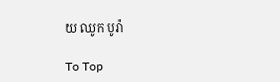យ ឈូក បូរ៉ា

To Top